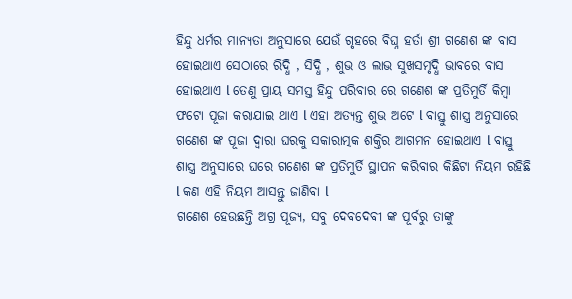ହିନ୍ଦୁ ଧର୍ମର ମାନ୍ୟତା ଅନୁସାରେ ଯେଉଁ ଗୃହରେ ବିଘ୍ନ ହର୍ତା ଶ୍ରୀ ଗଣେଶ ଙ୍କ ବାସ ହୋଇଥାଏ ସେଠାରେ ରିଦ୍ଧି , ସିଦ୍ଧି , ଶୁଭ ଓ ଲାଭ ସୁଖସମୃଦ୍ଧି ଭାବରେ ବାସ ହୋଇଥାଏ l ତେଣୁ ପ୍ରାୟ ସମସ୍ତ ହିନ୍ଦୁ ପରିବାର ରେ ଗଣେଶ ଙ୍କ ପ୍ରତିମୁର୍ତି କିମ୍ବା ଫଟୋ ପୂଜା କରାଯାଇ ଥାଏ l ଏହା ଅତ୍ୟନ୍ତ ଶୁଭ ଅଟେ l ବାସ୍ତୁ ଶାସ୍ତ୍ର ଅନୁସାରେ ଗଣେଶ ଙ୍କ ପୂଜା ଦ୍ୱାରା ଘରକୁ ସକାରାତ୍ମକ ଶକ୍ତିର ଆଗମନ ହୋଇଥାଏ l ବାସ୍ତୁ ଶାସ୍ତ୍ର ଅନୁସାରେ ଘରେ ଗଣେଶ ଙ୍କ ପ୍ରତିମୁର୍ତି ସ୍ଥାପନ କରିବାର କିଛିଟା ନିୟମ ରହିଛି l କଣ ଏହି ନିୟମ ଆସନ୍ତୁ ଜାଣିବା l
ଗଣେଶ ହେଉଛନ୍ତି ଅଗ୍ର ପୂଜ୍ୟ, ସବୁ ଦେବଦେବୀ ଙ୍କ ପୂର୍ବରୁ ତାଙ୍କୁ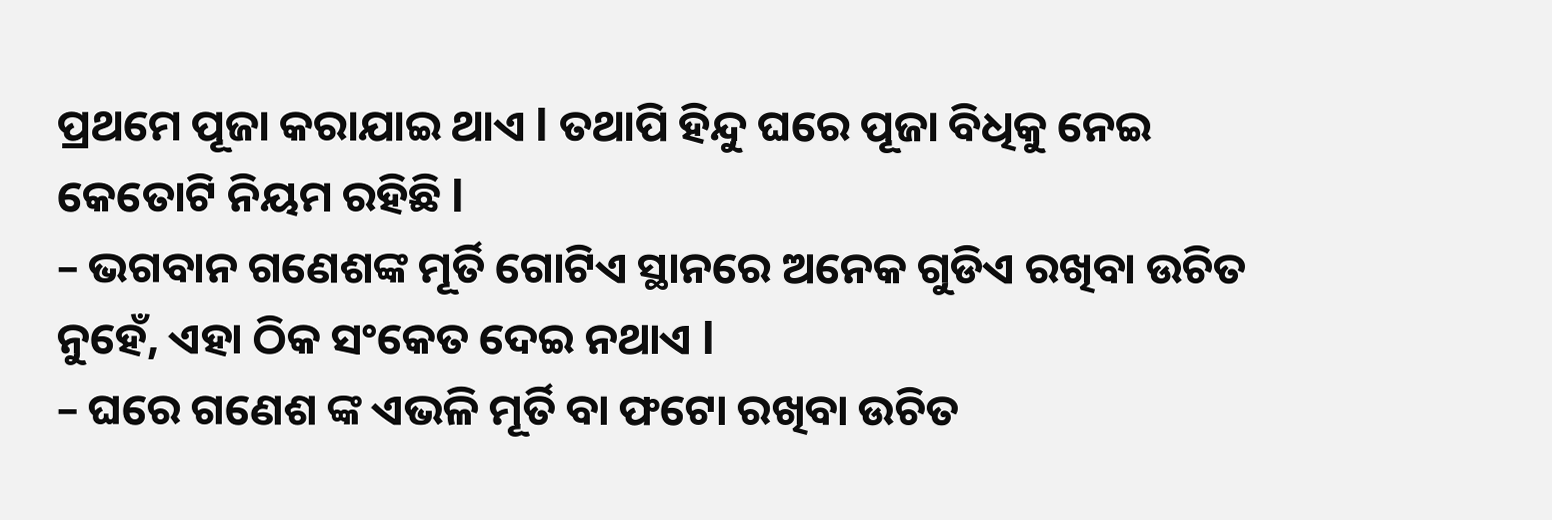ପ୍ରଥମେ ପୂଜା କରାଯାଇ ଥାଏ l ତଥାପି ହିନ୍ଦୁ ଘରେ ପୂଜା ବିଧିକୁ ନେଇ କେତୋଟି ନିୟମ ରହିଛି l
– ଭଗବାନ ଗଣେଶଙ୍କ ମୂର୍ତି ଗୋଟିଏ ସ୍ଥାନରେ ଅନେକ ଗୁଡିଏ ରଖିବା ଉଚିତ ନୁହେଁ, ଏହା ଠିକ ସଂକେତ ଦେଇ ନଥାଏ l
– ଘରେ ଗଣେଶ ଙ୍କ ଏଭଳି ମୂର୍ତି ବା ଫଟୋ ରଖିବା ଉଚିତ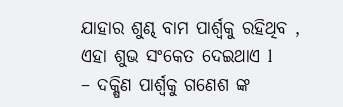ଯାହାର ଶୁଣ୍ଢ ବାମ ପାର୍ଶ୍ୱକୁ ରହିଥିବ , ଏହା ଶୁଭ ସଂକେତ ଦେଇଥାଏ l
– ଦକ୍ଷିଣ ପାର୍ଶ୍ୱକୁ ଗଣେଶ ଙ୍କ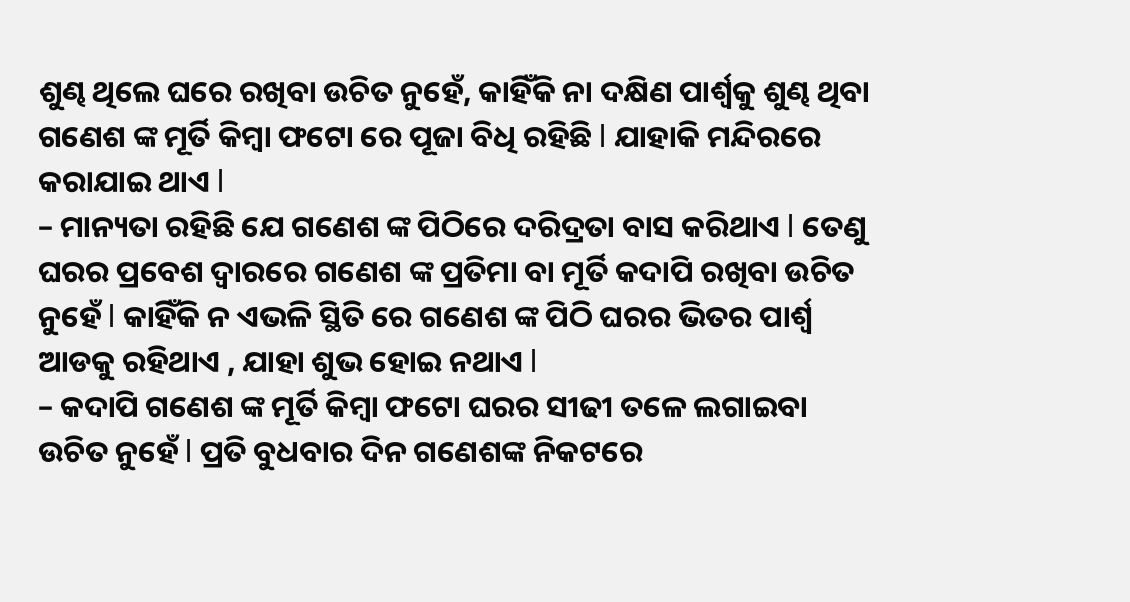ଶୁଣ୍ଢ ଥିଲେ ଘରେ ରଖିବା ଉଚିତ ନୁହେଁ, କାହିଁକି ନା ଦକ୍ଷିଣ ପାର୍ଶ୍ୱକୁ ଶୁଣ୍ଢ ଥିବା ଗଣେଶ ଙ୍କ ମୂର୍ତି କିମ୍ବା ଫଟୋ ରେ ପୂଜା ବିଧି ରହିଛି l ଯାହାକି ମନ୍ଦିରରେ କରାଯାଇ ଥାଏ l
– ମାନ୍ୟତା ରହିଛି ଯେ ଗଣେଶ ଙ୍କ ପିଠିରେ ଦରିଦ୍ରତା ବାସ କରିଥାଏ l ତେଣୁ ଘରର ପ୍ରବେଶ ଦ୍ୱାରରେ ଗଣେଶ ଙ୍କ ପ୍ରତିମା ବା ମୂର୍ତି କଦାପି ରଖିବା ଉଚିତ ନୁହେଁ l କାହିଁକି ନ ଏଭଳି ସ୍ଥିତି ରେ ଗଣେଶ ଙ୍କ ପିଠି ଘରର ଭିତର ପାର୍ଶ୍ୱ ଆଡକୁ ରହିଥାଏ , ଯାହା ଶୁଭ ହୋଇ ନଥାଏ l
– କଦାପି ଗଣେଶ ଙ୍କ ମୂର୍ତି କିମ୍ବା ଫଟୋ ଘରର ସୀଢୀ ତଳେ ଲଗାଇବା ଉଚିତ ନୁହେଁ l ପ୍ରତି ବୁଧବାର ଦିନ ଗଣେଶଙ୍କ ନିକଟରେ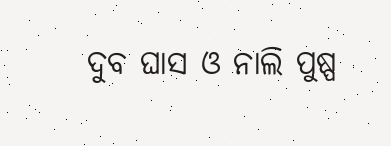ଦୁବ ଘାସ ଓ ନାଲି ପୁଷ୍ପ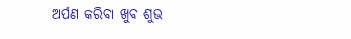ଅର୍ପଣ କରିବା ଖୁବ ଶୁଭ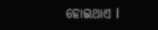ହୋଇଥାଏ l